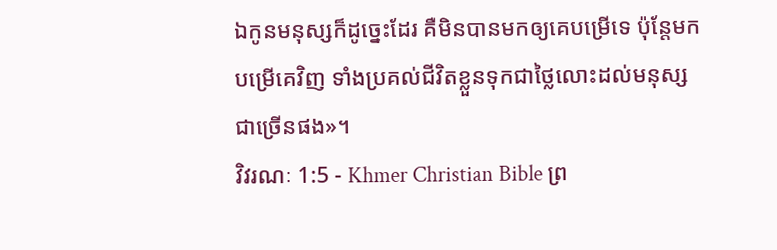ឯកូនមនុស្សក៏ដូច្នេះដែរ គឺមិនបានមកឲ្យគេបម្រើទេ ប៉ុន្ដែមកបម្រើគេវិញ ទាំងប្រគល់ជីវិតខ្លួនទុកជាថ្លៃលោះដល់មនុស្សជាច្រើនផង»។
វិវរណៈ 1:5 - Khmer Christian Bible ព្រ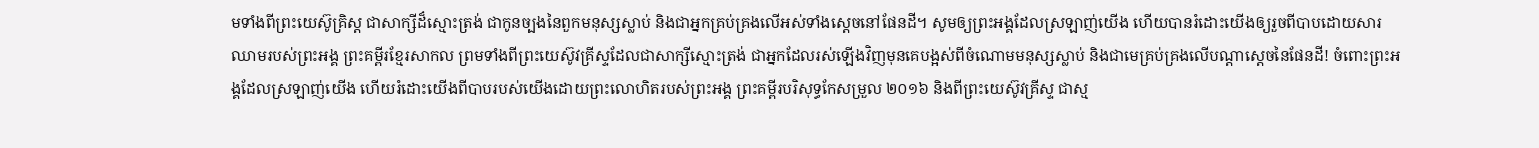មទាំងពីព្រះយេស៊ូគ្រិស្ដ ជាសាក្សីដ៏ស្មោះត្រង់ ជាកូនច្បងនៃពួកមនុស្សស្លាប់ និងជាអ្នកគ្រប់គ្រងលើអស់ទាំងស្ដេចនៅផែនដី។ សូមឲ្យព្រះអង្គដែលស្រឡាញ់យើង ហើយបានរំដោះយើងឲ្យរួចពីបាបដោយសារឈាមរបស់ព្រះអង្គ ព្រះគម្ពីរខ្មែរសាកល ព្រមទាំងពីព្រះយេស៊ូវគ្រីស្ទដែលជាសាក្សីស្មោះត្រង់ ជាអ្នកដែលរស់ឡើងវិញមុនគេបង្អស់ពីចំណោមមនុស្សស្លាប់ និងជាមេគ្រប់គ្រងលើបណ្ដាស្ដេចនៃផែនដី! ចំពោះព្រះអង្គដែលស្រឡាញ់យើង ហើយរំដោះយើងពីបាបរបស់យើងដោយព្រះលោហិតរបស់ព្រះអង្គ ព្រះគម្ពីរបរិសុទ្ធកែសម្រួល ២០១៦ និងពីព្រះយេស៊ូវគ្រីស្ទ ជាស្ម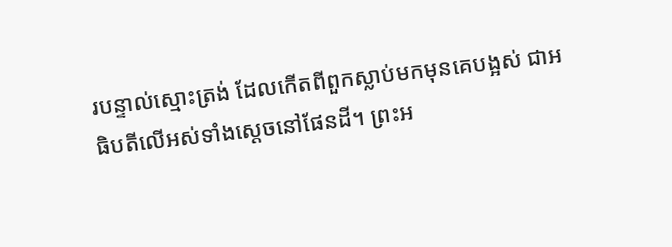របន្ទាល់ស្មោះត្រង់ ដែលកើតពីពួកស្លាប់មកមុនគេបង្អស់ ជាអធិបតីលើអស់ទាំងស្តេចនៅផែនដី។ ព្រះអ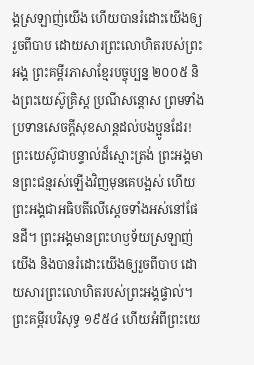ង្គស្រឡាញ់យើង ហើយបានរំដោះយើងឲ្យរួចពីបាប ដោយសារព្រះលោហិតរបស់ព្រះអង្គ ព្រះគម្ពីរភាសាខ្មែរបច្ចុប្បន្ន ២០០៥ និងព្រះយេស៊ូគ្រិស្ត ប្រណីសន្ដោស ព្រមទាំងប្រទានសេចក្ដីសុខសាន្តដល់បងប្អូនដែរ! ព្រះយេស៊ូជាបន្ទាល់ដ៏ស្មោះត្រង់ ព្រះអង្គមានព្រះជន្មរស់ឡើងវិញមុនគេបង្អស់ ហើយព្រះអង្គជាអធិបតីលើស្ដេចទាំងអស់នៅផែនដី។ ព្រះអង្គមានព្រះហឫទ័យស្រឡាញ់យើង និងបានរំដោះយើងឲ្យរួចពីបាប ដោយសារព្រះលោហិតរបស់ព្រះអង្គផ្ទាល់។ ព្រះគម្ពីរបរិសុទ្ធ ១៩៥៤ ហើយអំពីព្រះយេ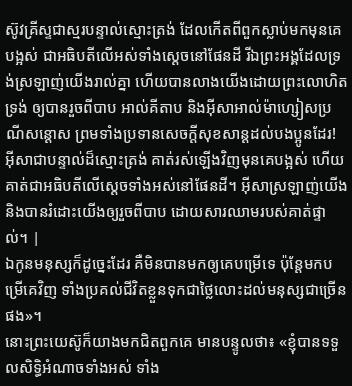ស៊ូវគ្រីស្ទជាស្មរបន្ទាល់ស្មោះត្រង់ ដែលកើតពីពួកស្លាប់មកមុនគេបង្អស់ ជាអធិបតីលើអស់ទាំងស្តេចនៅផែនដី រីឯព្រះអង្គដែលទ្រង់ស្រឡាញ់យើងរាល់គ្នា ហើយបានលាងយើងដោយព្រះលោហិតទ្រង់ ឲ្យបានរួចពីបាប អាល់គីតាប និងអ៊ីសាអាល់ម៉ាហ្សៀសប្រណីសន្ដោស ព្រមទាំងប្រទានសេចក្ដីសុខសាន្ដដល់បងប្អូនដែរ! អ៊ីសាជាបន្ទាល់ដ៏ស្មោះត្រង់ គាត់រស់ឡើងវិញមុនគេបង្អស់ ហើយគាត់ជាអធិបតីលើស្ដេចទាំងអស់នៅផែនដី។ អ៊ីសាស្រឡាញ់យើង និងបានរំដោះយើងឲ្យរួចពីបាប ដោយសារឈាមរបស់គាត់ផ្ទាល់។ |
ឯកូនមនុស្សក៏ដូច្នេះដែរ គឺមិនបានមកឲ្យគេបម្រើទេ ប៉ុន្ដែមកបម្រើគេវិញ ទាំងប្រគល់ជីវិតខ្លួនទុកជាថ្លៃលោះដល់មនុស្សជាច្រើនផង»។
នោះព្រះយេស៊ូក៏យាងមកជិតពួកគេ មានបន្ទូលថា៖ «ខ្ញុំបានទទួលសិទ្ធិអំណាចទាំងអស់ ទាំង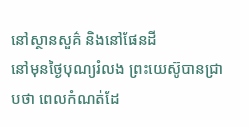នៅស្ថានសួគ៌ និងនៅផែនដី
នៅមុនថ្ងៃបុណ្យរំលង ព្រះយេស៊ូបានជ្រាបថា ពេលកំណត់ដែ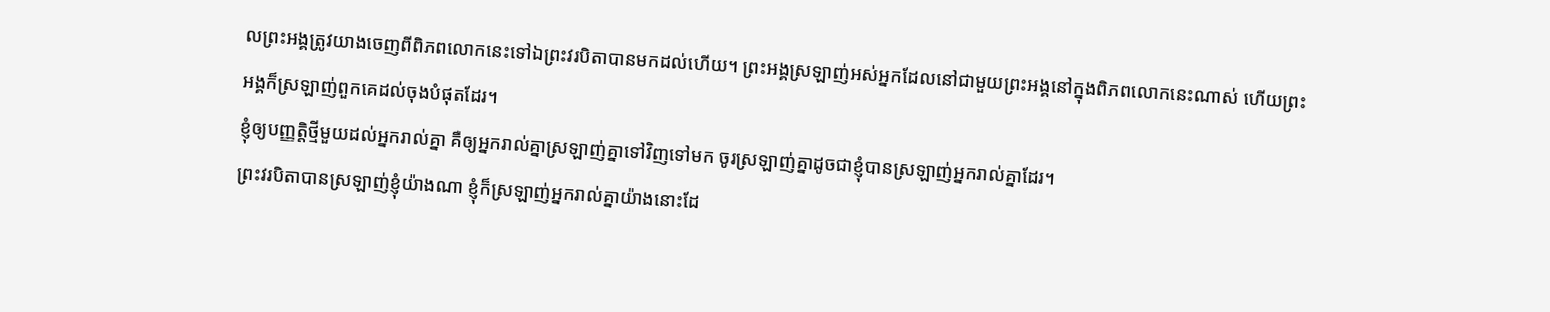លព្រះអង្គត្រូវយាងចេញពីពិភពលោកនេះទៅឯព្រះវរបិតាបានមកដល់ហើយ។ ព្រះអង្គស្រឡាញ់អស់អ្នកដែលនៅជាមួយព្រះអង្គនៅក្នុងពិភពលោកនេះណាស់ ហើយព្រះអង្គក៏ស្រឡាញ់ពួកគេដល់ចុងបំផុតដែរ។
ខ្ញុំឲ្យបញ្ញត្តិថ្មីមួយដល់អ្នករាល់គ្នា គឺឲ្យអ្នករាល់គ្នាស្រឡាញ់គ្នាទៅវិញទៅមក ចូរស្រឡាញ់គ្នាដូចជាខ្ញុំបានស្រឡាញ់អ្នករាល់គ្នាដែរ។
ព្រះវរបិតាបានស្រឡាញ់ខ្ញុំយ៉ាងណា ខ្ញុំក៏ស្រឡាញ់អ្នករាល់គ្នាយ៉ាងនោះដែ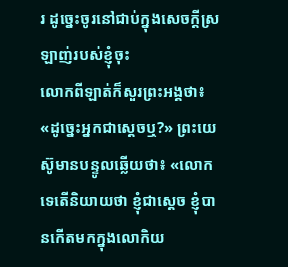រ ដូច្នេះចូរនៅជាប់ក្នុងសេចក្ដីស្រឡាញ់របស់ខ្ញុំចុះ
លោកពីឡាត់ក៏សួរព្រះអង្គថា៖ «ដូច្នេះអ្នកជាស្តេចឬ?» ព្រះយេស៊ូមានបន្ទូលឆ្លើយថា៖ «លោកទេតើនិយាយថា ខ្ញុំជាស្តេច ខ្ញុំបានកើតមកក្នុងលោកិយ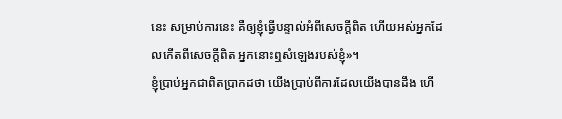នេះ សម្រាប់ការនេះ គឺឲ្យខ្ញុំធ្វើបន្ទាល់អំពីសេចក្ដីពិត ហើយអស់អ្នកដែលកើតពីសេចក្ដីពិត អ្នកនោះឮសំឡេងរបស់ខ្ញុំ»។
ខ្ញុំប្រាប់អ្នកជាពិតប្រាកដថា យើងប្រាប់ពីការដែលយើងបានដឹង ហើ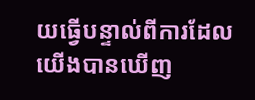យធ្វើបន្ទាល់ពីការដែលយើងបានឃើញ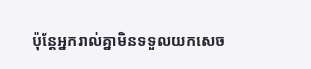ប៉ុន្ដែអ្នករាល់គ្នាមិនទទួលយកសេច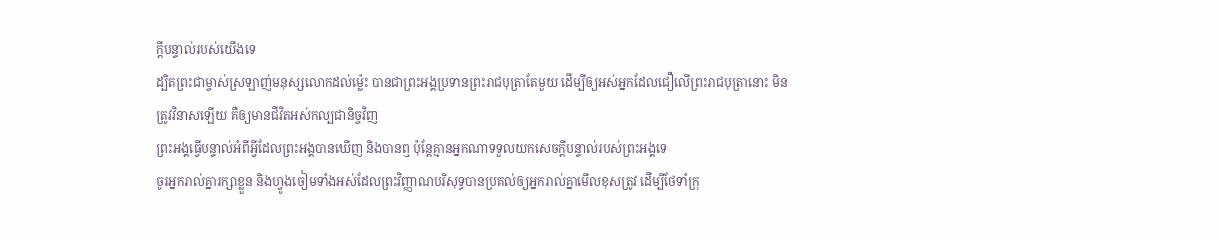ក្ដីបន្ទាល់របស់យើងទេ
ដ្បិតព្រះជាម្ចាស់ស្រឡាញ់មនុស្សលោកដល់ម៉្លេះ បានជាព្រះអង្គប្រទានព្រះរាជបុត្រាតែមួយ ដើម្បីឲ្យអស់អ្នកដែលជឿលើព្រះរាជបុត្រានោះ មិនត្រូវវិនាសឡើយ គឺឲ្យមានជីវិតអស់កល្បជានិច្ចវិញ
ព្រះអង្គធ្វើបន្ទាល់អំពីអ្វីដែលព្រះអង្គបានឃើញ និងបានឮ ប៉ុន្ដែគ្មានអ្នកណាទទួលយកសេចក្ដីបន្ទាល់របស់ព្រះអង្គទេ
ចូរអ្នករាល់គ្នារក្សាខ្លួន និងហ្វូងចៀមទាំងអស់ដែលព្រះវិញ្ញាណបរិសុទ្ធបានប្រគល់ឲ្យអ្នករាល់គ្នាមើលខុសត្រូវ ដើម្បីថែទាំក្រុ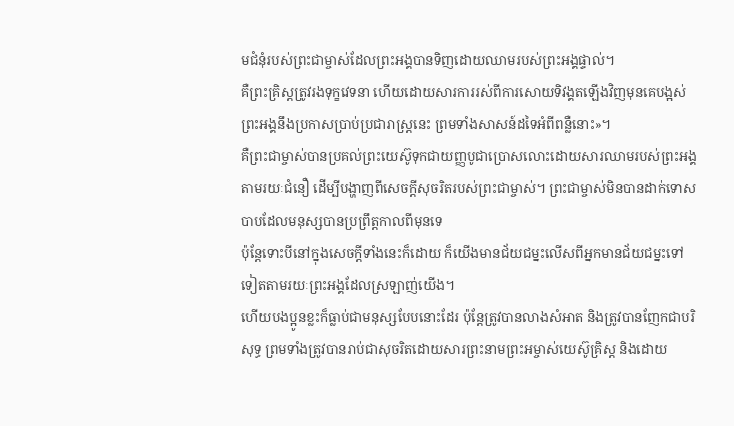មជំនុំរបស់ព្រះជាម្ចាស់ដែលព្រះអង្គបានទិញដោយឈាមរបស់ព្រះអង្គផ្ទាល់។
គឺព្រះគ្រិស្ដត្រូវរងទុក្ខវេទនា ហើយដោយសារការរស់ពីការសោយទិវង្គតឡើងវិញមុនគេបង្អស់ ព្រះអង្គនឹងប្រកាសប្រាប់ប្រជារាស្ដ្រនេះ ព្រមទាំងសាសន៍ដទៃអំពីពន្លឺនោះ»។
គឺព្រះជាម្ចាស់បានប្រគល់ព្រះយេស៊ូទុកជាយញ្ញបូជាប្រោសលោះដោយសារឈាមរបស់ព្រះអង្គតាមរយៈជំនឿ ដើម្បីបង្ហាញពីសេចក្ដីសុចរិតរបស់ព្រះជាម្ចាស់។ ព្រះជាម្ចាស់មិនបានដាក់ទោសបាបដែលមនុស្សបានប្រព្រឹត្ដកាលពីមុនទេ
ប៉ុន្ដែទោះបីនៅក្នុងសេចក្ដីទាំងនេះក៏ដោយ ក៏យើងមានជ័យជម្នះលើសពីអ្នកមានជ័យជម្នះទៅទៀតតាមរយៈព្រះអង្គដែលស្រឡាញ់យើង។
ហើយបងប្អូនខ្លះក៏ធ្លាប់ជាមនុស្សបែបនោះដែរ ប៉ុន្ដែត្រូវបានលាងសំអាត និងត្រូវបានញែកជាបរិសុទ្ធ ព្រមទាំងត្រូវបានរាប់ជាសុចរិតដោយសារព្រះនាមព្រះអម្ចាស់យេស៊ូគ្រិស្ដ និងដោយ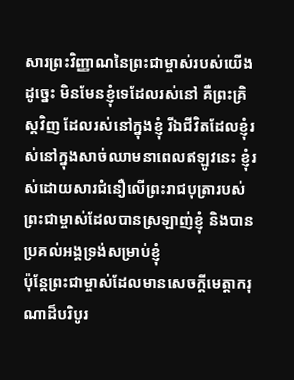សារព្រះវិញ្ញាណនៃព្រះជាម្ចាស់របស់យើង
ដូច្នេះ មិនមែនខ្ញុំទេដែលរស់នៅ គឺព្រះគ្រិស្ដវិញ ដែលរស់នៅក្នុងខ្ញុំ រីឯជីវិតដែលខ្ញុំរស់នៅក្នុងសាច់ឈាមនាពេលឥឡូវនេះ ខ្ញុំរស់ដោយសារជំនឿលើព្រះរាជបុត្រារបស់ព្រះជាម្ចាស់ដែលបានស្រឡាញ់ខ្ញុំ និងបានប្រគល់អង្គទ្រង់សម្រាប់ខ្ញុំ
ប៉ុន្ដែព្រះជាម្ចាស់ដែលមានសេចក្ដីមេត្តាករុណាដ៏បរិបូរ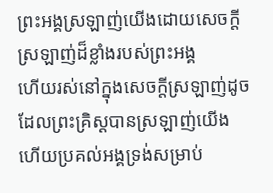ព្រះអង្គស្រឡាញ់យើងដោយសេចក្ដីស្រឡាញ់ដ៏ខ្លាំងរបស់ព្រះអង្គ
ហើយរស់នៅក្នុងសេចក្ដីស្រឡាញ់ដូចដែលព្រះគ្រិស្ដបានស្រឡាញ់យើង ហើយប្រគល់អង្គទ្រង់សម្រាប់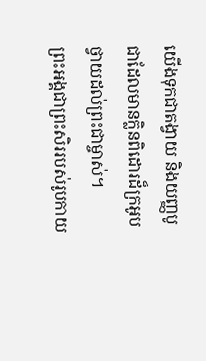យើងទុកជាតង្វាយ និងយញ្ញបូជាដែលមានក្លិនពិដោរដ៏ក្រអូបថ្វាយដល់ព្រះជាម្ចាស់។
ព្រះអង្គជាព្រះសិររបស់រូបកាយ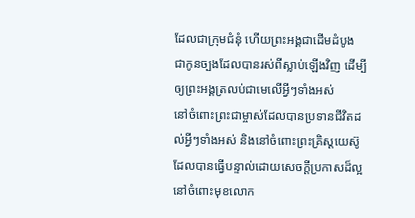ដែលជាក្រុមជំនុំ ហើយព្រះអង្គជាដើមដំបូង ជាកូនច្បងដែលបានរស់ពីស្លាប់ឡើងវិញ ដើម្បីឲ្យព្រះអង្គត្រលប់ជាមេលើអ្វីៗទាំងអស់
នៅចំពោះព្រះជាម្ចាស់ដែលបានប្រទានជីវិតដល់អ្វីៗទាំងអស់ និងនៅចំពោះព្រះគ្រិស្ដយេស៊ូដែលបានធ្វើបន្ទាល់ដោយសេចក្ដីប្រកាសដ៏ល្អនៅចំពោះមុខលោក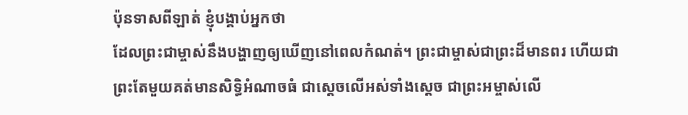ប៉ុនទាសពីឡាត់ ខ្ញុំបង្គាប់អ្នកថា
ដែលព្រះជាម្ចាស់នឹងបង្ហាញឲ្យឃើញនៅពេលកំណត់។ ព្រះជាម្ចាស់ជាព្រះដ៏មានពរ ហើយជាព្រះតែមួយគត់មានសិទ្ធិអំណាចធំ ជាស្ដេចលើអស់ទាំងស្ដេច ជាព្រះអម្ចាស់លើ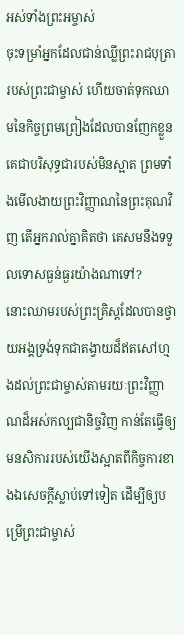អស់ទាំងព្រះអម្ចាស់
ចុះទម្រាំអ្នកដែលជាន់ឈ្លីព្រះរាជបុត្រារបស់ព្រះជាម្ចាស់ ហើយចាត់ទុកឈាមនៃកិច្ចព្រមព្រៀងដែលបានញែកខ្លួនគេជាបរិសុទ្ធជារបស់មិនស្អាត ព្រមទាំងមើលងាយព្រះវិញ្ញាណនៃព្រះគុណវិញ តើអ្នករាល់គ្នាគិតថា គេសមនឹងទទួលទោសធ្ងន់ធ្ងរយ៉ាងណាទៅ?
នោះឈាមរបស់ព្រះគ្រិស្ដដែលបានថ្វាយអង្គទ្រង់ទុកជាតង្វាយដ៏ឥតសៅហ្មងដល់ព្រះជាម្ចាស់តាមរយៈព្រះវិញ្ញាណដ៏អស់កល្បជានិច្ចវិញ កាន់តែធ្វើឲ្យមនសិការរបស់យើងស្អាតពីកិច្ចការខាងឯសេចក្ដីស្លាប់ទៅទៀត ដើម្បីឲ្យបម្រើព្រះជាម្ចាស់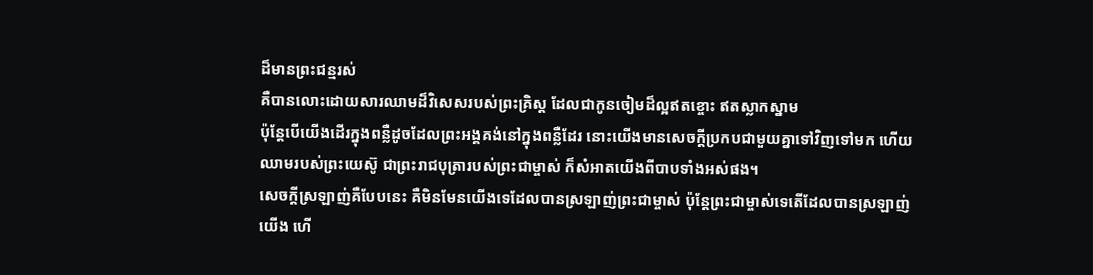ដ៏មានព្រះជន្មរស់
គឺបានលោះដោយសារឈាមដ៏វិសេសរបស់ព្រះគ្រិស្ដ ដែលជាកូនចៀមដ៏ល្អឥតខ្ចោះ ឥតស្លាកស្នាម
ប៉ុន្ដែបើយើងដើរក្នុងពន្លឺដូចដែលព្រះអង្គគង់នៅក្នុងពន្លឺដែរ នោះយើងមានសេចក្ដីប្រកបជាមួយគ្នាទៅវិញទៅមក ហើយឈាមរបស់ព្រះយេស៊ូ ជាព្រះរាជបុត្រារបស់ព្រះជាម្ចាស់ ក៏សំអាតយើងពីបាបទាំងអស់ផង។
សេចក្ដីស្រឡាញ់គឺបែបនេះ គឺមិនមែនយើងទេដែលបានស្រឡាញ់ព្រះជាម្ចាស់ ប៉ុន្ដែព្រះជាម្ចាស់ទេតើដែលបានស្រឡាញ់យើង ហើ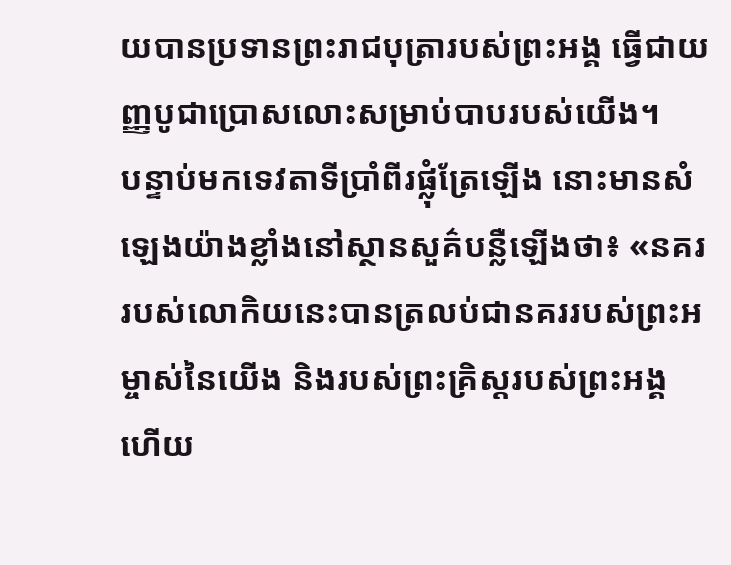យបានប្រទានព្រះរាជបុត្រារបស់ព្រះអង្គ ធ្វើជាយញ្ញបូជាប្រោសលោះសម្រាប់បាបរបស់យើង។
បន្ទាប់មកទេវតាទីប្រាំពីរផ្លុំត្រែឡើង នោះមានសំឡេងយ៉ាងខ្លាំងនៅស្ថានសួគ៌បន្លឺឡើងថា៖ «នគររបស់លោកិយនេះបានត្រលប់ជានគររបស់ព្រះអម្ចាស់នៃយើង និងរបស់ព្រះគ្រិស្ដរបស់ព្រះអង្គ ហើយ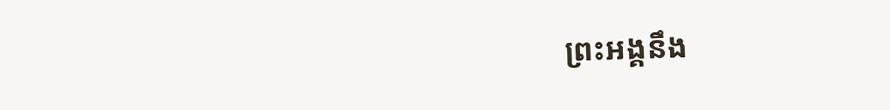ព្រះអង្គនឹង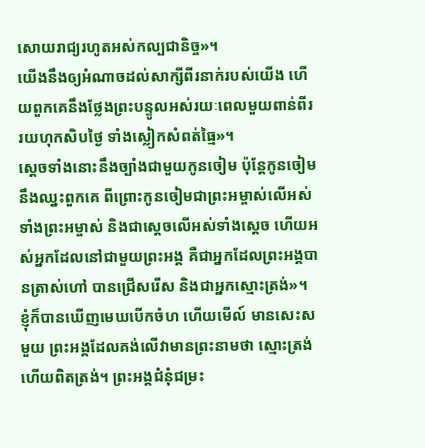សោយរាជ្យរហូតអស់កល្បជានិច្ច»។
យើងនឹងឲ្យអំណាចដល់សាក្សីពីរនាក់របស់យើង ហើយពួកគេនឹងថ្លែងព្រះបន្ទូលអស់រយៈពេលមួយពាន់ពីររយហុកសិបថ្ងៃ ទាំងស្លៀកសំពត់ធ្មៃ»។
ស្ដេចទាំងនោះនឹងច្បាំងជាមួយកូនចៀម ប៉ុន្ដែកូនចៀមនឹងឈ្នះពួកគេ ពីព្រោះកូនចៀមជាព្រះអម្ចាស់លើអស់ទាំងព្រះអម្ចាស់ និងជាស្ដេចលើអស់ទាំងស្ដេច ហើយអស់អ្នកដែលនៅជាមួយព្រះអង្គ គឺជាអ្នកដែលព្រះអង្គបានត្រាស់ហៅ បានជ្រើសរើស និងជាអ្នកស្មោះត្រង់»។
ខ្ញុំក៏បានឃើញមេឃបើកចំហ ហើយមើល៍ មានសេះសមួយ ព្រះអង្គដែលគង់លើវាមានព្រះនាមថា ស្មោះត្រង់ ហើយពិតត្រង់។ ព្រះអង្គជំនុំជម្រះ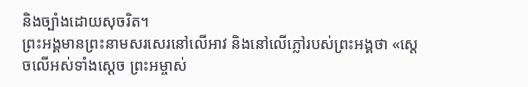និងច្បាំងដោយសុចរិត។
ព្រះអង្គមានព្រះនាមសរសេរនៅលើអាវ និងនៅលើភ្លៅរបស់ព្រះអង្គថា «ស្ដេចលើអស់ទាំងស្ដេច ព្រះអម្ចាស់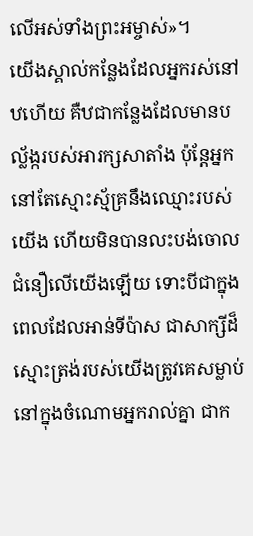លើអស់ទាំងព្រះអម្ចាស់»។
យើងស្គាល់កន្លែងដែលអ្នករស់នៅឋហើយ គឺឋជាកន្លែងដែលមានបល្ល័ង្ករបស់អារក្សសាតាំង ប៉ុន្ដែអ្នកនៅតែស្មោះស្ម័គ្រនឹងឈ្មោះរបស់យើង ហើយមិនបានលះបង់ចោលជំនឿលើយើងឡើយ ទោះបីជាក្នុងពេលដែលអាន់ទីប៉ាស ជាសាក្សីដ៏ស្មោះត្រង់របស់យើងត្រូវគេសម្លាប់នៅក្នុងចំណោមអ្នករាល់គ្នា ជាក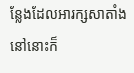ន្លែងដែលអារក្សសាតាំងនៅនោះក៏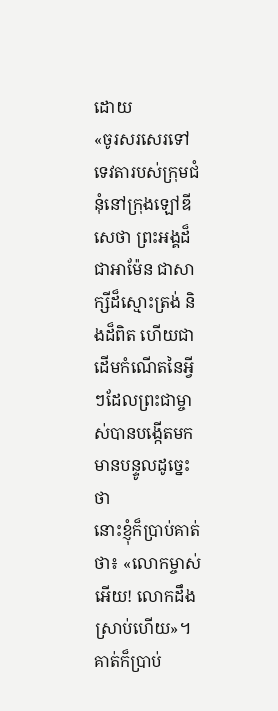ដោយ
«ចូរសរសេរទៅទេវតារបស់ក្រុមជំនុំនៅក្រុងឡៅឌីសេថា ព្រះអង្គដ៏ជាអាម៉ែន ជាសាក្សីដ៏ស្មោះត្រង់ និងដ៏ពិត ហើយជាដើមកំណើតនៃអ្វីៗដែលព្រះជាម្ចាស់បានបង្កើតមក មានបន្ទូលដូច្នេះថា
នោះខ្ញុំក៏ប្រាប់គាត់ថា៖ «លោកម្ចាស់អើយ! លោកដឹងស្រាប់ហើយ»។ គាត់ក៏ប្រាប់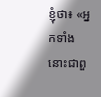ខ្ញុំថា៖ «អ្នកទាំងនោះជាពួ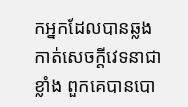កអ្នកដែលបានឆ្លងកាត់សេចក្ដីវេទនាជាខ្លាំង ពួកគេបានបោ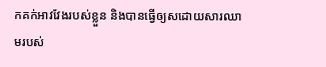កគក់អាវវែងរបស់ខ្លួន និងបានធ្វើឲ្យសដោយសារឈាមរបស់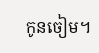កូនចៀម។